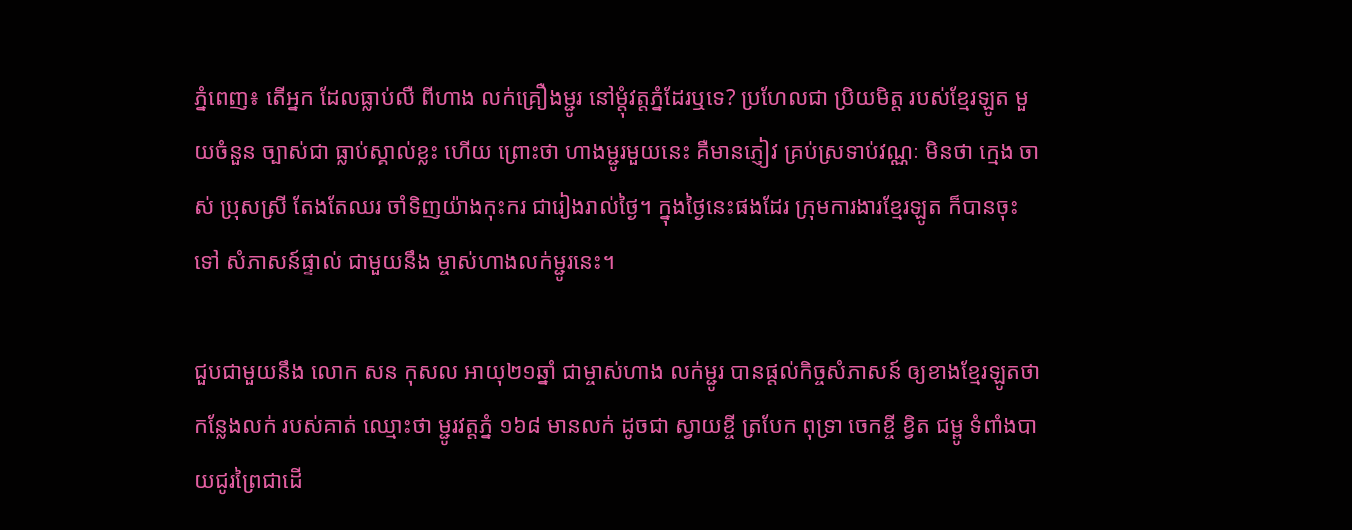ភ្នំពេញ៖ តើអ្នក ដែលធ្លាប់លឺ ពីហាង លក់គ្រឿងម្ជូរ នៅម្តុំវត្តភ្នំដែរឬទេ? ប្រហែលជា ប្រិយមិត្ត របស់ខ្មែរឡូត មួយចំនួន ច្បាស់ជា ធ្លាប់ស្គាល់ខ្លះ ហើយ ព្រោះថា ហាងម្ជូរមួយនេះ គឺមានភ្ញៀវ គ្រប់ស្រទាប់វណ្ណៈ មិនថា ក្មេង ចាស់ ប្រុសស្រី តែងតែឈរ ចាំទិញយ៉ាងកុះករ ជារៀងរាល់ថ្ងៃ។ ក្នុងថ្ងៃនេះផងដែរ ក្រុមការងារខ្មែរឡូត ក៏បានចុះទៅ សំភាសន៍ផ្ទាល់ ជាមួយនឹង ម្ចាស់ហាងលក់ម្ជូរនេះ។

ជួបជាមួយនឹង លោក សន កុសល អាយុ២១ឆ្នាំ ជាម្ចាស់ហាង លក់ម្ជូរ បានផ្តល់កិច្ចសំភាសន៍ ឲ្យខាងខ្មែរឡូតថា កន្លែងលក់ របស់គាត់ ឈ្មោះថា ម្ជូរវត្តភ្នំ ១៦៨ មានលក់ ដូចជា ស្វាយខ្ចី ត្របែក ពុទ្រា ចេកខ្ចី ខ្វិត ជម្ពូ ទំពាំងបាយជូរព្រៃជាដើ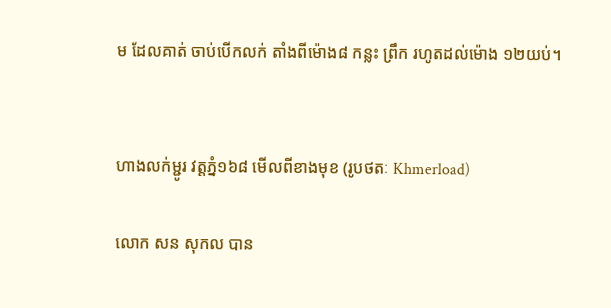ម ដែលគាត់ ចាប់បើកលក់ តាំងពីម៉ោង៨ កន្លះ ព្រឹក រហូតដល់ម៉ោង ១២យប់។


ហាងលក់ម្ជូរ វត្តភ្នំ១៦៨ មើលពីខាងមុខ (រូបថតៈ Khmerload)

លោក សន សុកល បាន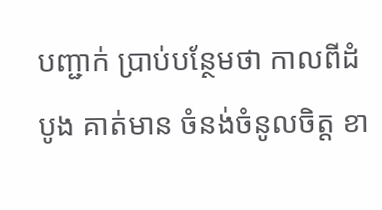បញ្ជាក់ ប្រាប់បន្ថែមថា កាលពីដំបូង គាត់មាន ចំនង់ចំនូលចិត្ត ខា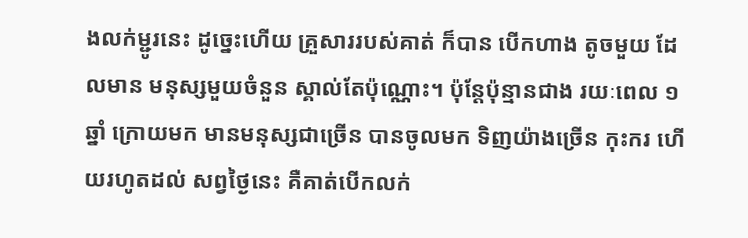ងលក់ម្ជូរនេះ ដូច្នេះហើយ គ្រួសាររបស់គាត់ ក៏បាន បើកហាង តូចមួយ ដែលមាន មនុស្សមួយចំនួន ស្គាល់តែប៉ុណ្ណោះ។ ប៉ុន្តែប៉ុន្មានជាង រយៈពេល ១ឆ្នាំ ក្រោយមក មានមនុស្សជាច្រើន បានចូលមក ទិញយ៉ាងច្រើន កុះករ ហើយរហូតដល់ សព្វថ្ងៃនេះ គឺគាត់បើកលក់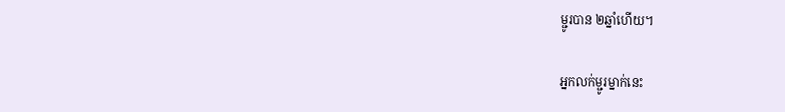ម្ជូរបាន ២ឆ្នាំហើយ។

អ្នកលក់ម្ជូរម្នាក់នេះ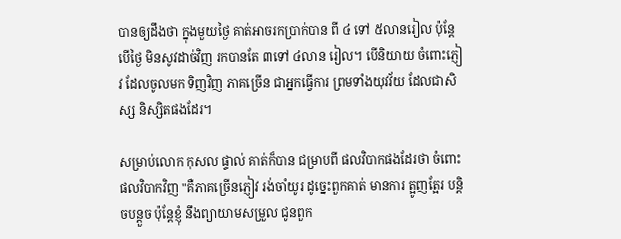បានឲ្យដឹងថា ក្នុងមួយថ្ងៃ គាត់អាចរកប្រាក់បាន ពី ៤ ទៅ ៥លានរៀល ប៉ុន្តែបើថ្ងៃ មិនសូវដាច់វិញ រកបានតែ ៣ទៅ ៤លាន រៀល។ បើនិយាយ ចំពោះភ្ញៀវ ដែលចូលមក ទិញវិញ ភាគច្រើន ជាអ្នកធ្វើការ ព្រមទាំងយុវវ័យ ដែលជាសិស្ស និស្សិតផងដែរ។

សម្រាប់លោក កុសល ផ្ទាល់ គាត់ក៏បាន ជម្រាបពី ផលវិបាកផងដែរថា ចំពោះផលវិបាកវិញ "គឺភាគច្រើនភ្ញៀវ រង់ចាំយូរ ដូច្នេះពួកគាត់ មានការ ត្អូញត្អែរ បន្តិចបន្តួច ប៉ុន្តែខ្ញុំ នឹងព្យាយាមសម្រួល ជូនពួក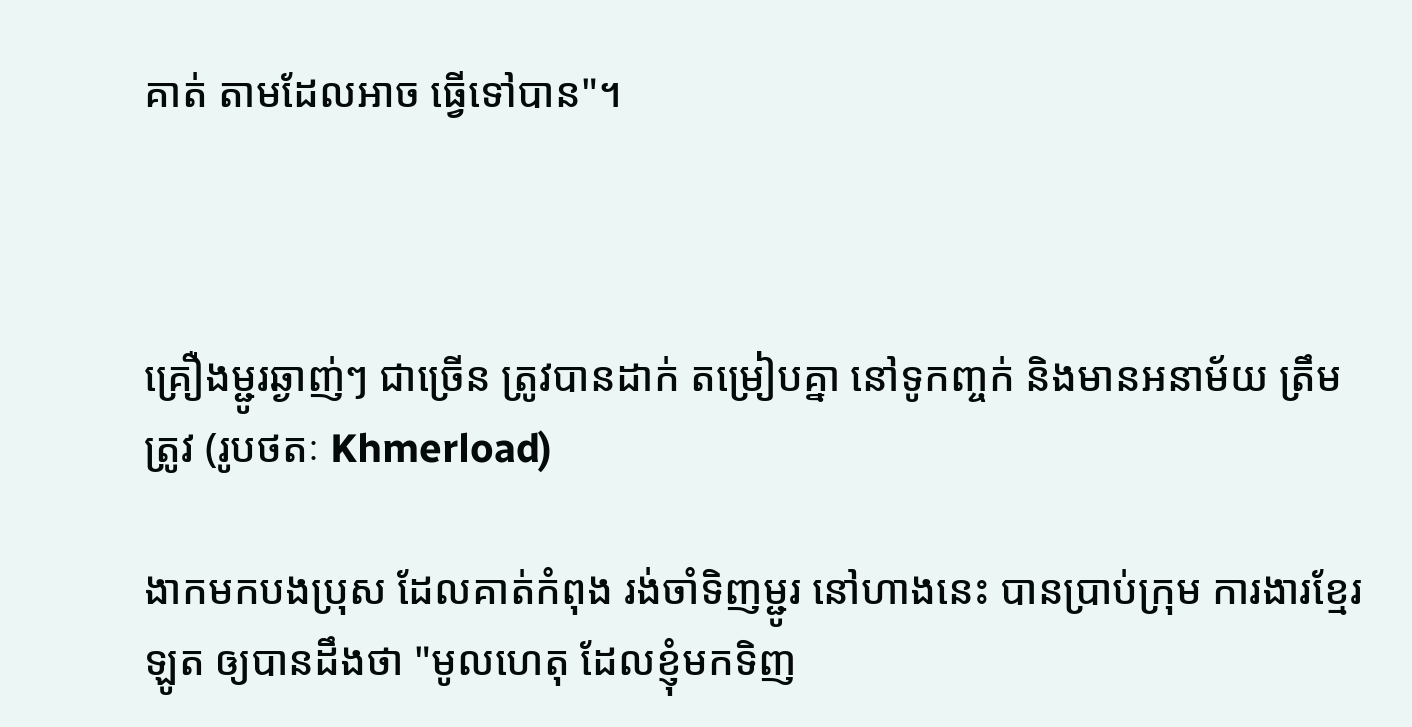គាត់ តាមដែលអាច ធ្វើទៅបាន"។



គ្រឿងម្ជូរឆ្ងាញ់ៗ ជាច្រើន ត្រូវបានដាក់ តម្រៀបគ្នា នៅទូកញ្ចក់ និងមានអនាម័យ ត្រឹមត្រូវ (រូបថតៈ Khmerload)

ងាកមកបងប្រុស ដែលគាត់កំពុង រង់ចាំទិញម្ជូរ នៅហាងនេះ បានប្រាប់ក្រុម ការងារខ្មែរឡូត ឲ្យបានដឹងថា "មូលហេតុ ដែលខ្ញុំមកទិញ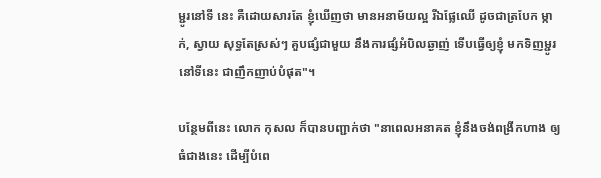ម្ជូរនៅទី នេះ គឺដោយសារតែ ខ្ញុំឃើញថា មានអនាម័យល្អ រីឯផ្លែឈើ ដូចជាត្របែក ម្កាក់, ស្វាយ សុទ្ធតែស្រស់ៗ គួបផ្សំជាមួយ នឹងការផ្សំអំបិលឆ្ងាញ់ ទើបធ្វើឲ្យខ្ញុំ មកទិញម្ជូរ នៅទីនេះ ជាញឹកញាប់បំផុត"។

បន្ថែមពីនេះ លោក កុសល ក៏បានបញ្ជាក់ថា "នាពេលអនាគត ខ្ញុំនឹងចង់ពង្រីកហាង ឲ្យធំជាងនេះ ដើម្បីបំពេ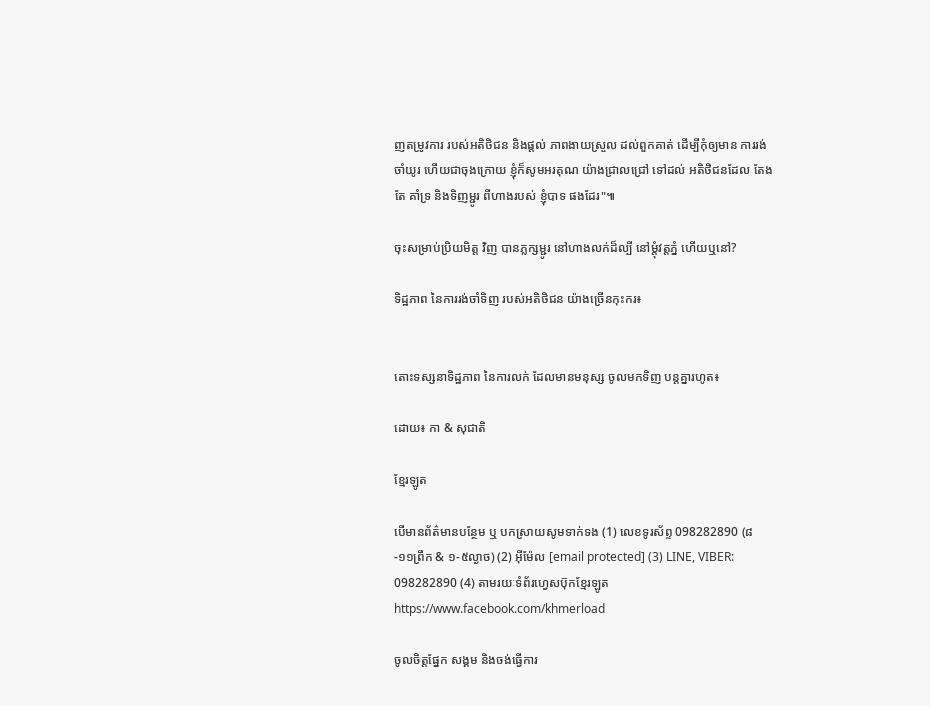ញតម្រូវការ របស់អតិថិជន និងផ្តល់ ភាពងាយស្រួល ដល់ពួកគាត់ ដើម្បីកុំឲ្យមាន ការរង់ចាំយូរ ហើយជាចុងក្រោយ ខ្ញុំក៏សូមអរគុណ យ៉ាងជ្រាលជ្រៅ ទៅដល់ អតិថិជនដែល តែងតែ គាំទ្រ និងទិញម្ជូរ ពីហាងរបស់ ខ្ញុំបាទ ផងដែរ"៕

ចុះសម្រាប់ប្រិយមិត្ត វិញ បានភ្លក្សម្ជូរ នៅហាងលក់ដ៏ល្បី នៅម្តុំវត្តភ្នំ ហើយឬនៅ?

ទិដ្ឋភាព នៃការរង់ចាំទិញ របស់អតិថិជន យ៉ាងច្រើនកុះករ៖


តោះទស្សនាទិដ្ឋភាព នៃការលក់ ដែលមានមនុស្ស ចូលមកទិញ បន្តគ្នារហូត៖

ដោយ៖ កា & សុជាតិ

ខ្មែរឡូត

បើមានព័ត៌មានបន្ថែម ឬ បកស្រាយសូមទាក់ទង (1) លេខទូរស័ព្ទ 098282890 (៨-១១ព្រឹក & ១-៥ល្ងាច) (2) អ៊ីម៉ែល [email protected] (3) LINE, VIBER: 098282890 (4) តាមរយៈទំព័រហ្វេសប៊ុកខ្មែរឡូត https://www.facebook.com/khmerload

ចូលចិត្តផ្នែក សង្គម និងចង់ធ្វើការ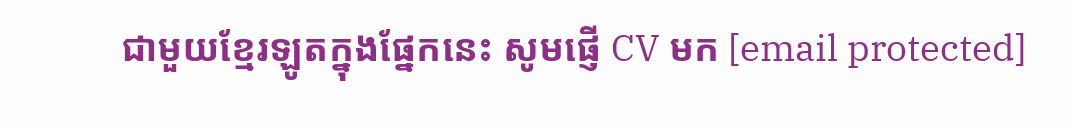ជាមួយខ្មែរឡូតក្នុងផ្នែកនេះ សូមផ្ញើ CV មក [email protected]